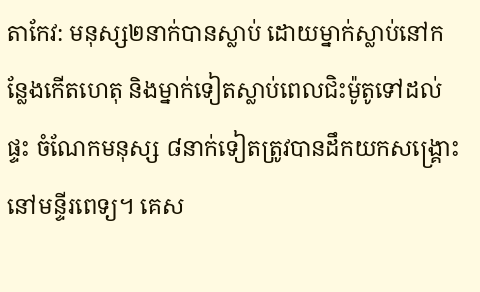តាកែវ: មនុស្ស២នាក់បានស្លាប់ ដោយម្នាក់ស្លាប់នៅកន្លែងកើតហេតុ និងម្នាក់ទៀតស្លាប់ពេលជិះម៉ូតូទៅដល់ផ្ទះ ចំណែកមនុស្ស ៨នាក់ទៀតត្រូវបានដឹកយកសង្គ្រោះនៅមន្ទីរពេទ្យ។ គេស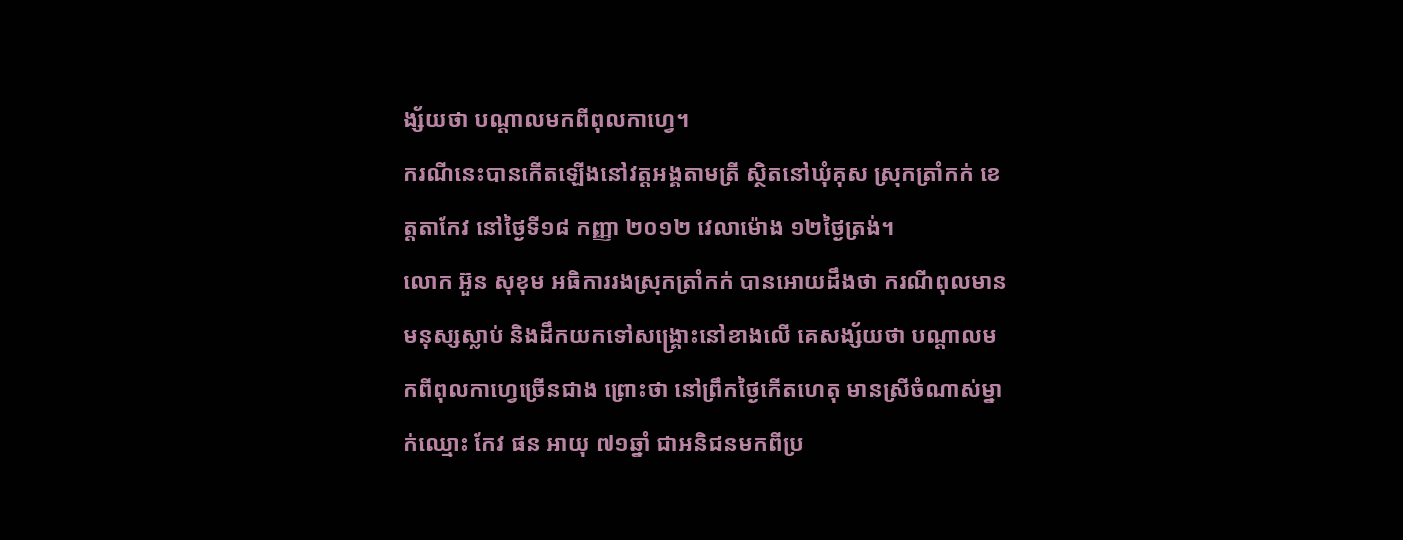ង្ស័យថា បណ្តាលមកពីពុលកាហ្វេ។
ករណីនេះបានកើតឡើងនៅវត្តអង្គតាមត្រី ស្ថិតនៅឃុំគុស ស្រុកត្រាំកក់ ខេត្តតាកែវ នៅថ្ងៃទី១៨ កញ្ញា ២០១២ វេលាម៉ោង ១២ថ្ងៃត្រង់។
លោក អ៊ួន សុខុម អធិការរងស្រុកត្រាំកក់ បានអោយដឹងថា ករណីពុលមានមនុស្សស្លាប់ និងដឹកយកទៅសង្គ្រោះនៅខាងលើ គេសង្ស័យថា បណ្តាលមកពីពុលកាហ្វេច្រើនជាង ព្រោះថា នៅព្រឹកថ្ងៃកើតហេតុ មានស្រីចំណាស់ម្នាក់ឈ្មោះ កែវ ផន អាយុ ៧១ឆ្នាំ ជាអនិជនមកពីប្រ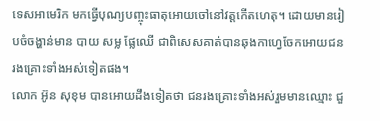ទេសអាមេរិក មកធ្វើបុណ្យបញ្ចុះធាតុអោយចៅនៅវត្តកើតហេតុ។ ដោយមានរៀបចំចង្ហាន់មាន បាយ សម្ល ផ្លែឈើ ជាពិសេសគាត់បានឆុងកាហ្វេចែកអោយជនរងគ្រោះទាំងអស់ទៀតផង។
លោក អ៊ូន សុខុម បានអោយដឹងទៀតថា ជនរងគ្រោះទាំងអស់រួមមានឈ្មោះ ជួ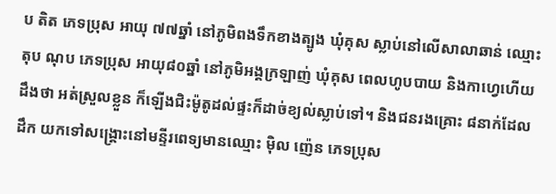ប តិត ភេទប្រុស អាយុ ៧៧ឆ្នាំ នៅភូមិពងទឹកខាងត្បូង ឃុំគុស ស្លាប់នៅលើសាលាឆាន់ ឈ្មោះ តុប ណុប ភេទប្រុស អាយុ៨០ឆ្នាំ នៅភូមិអង្គក្រឡាញ់ ឃុំគុស ពេលហូបបាយ និងកាហ្វេហើយដឹងថា អត់ស្រួលខ្លួន ក៏ឡើងជិះម៉ូតូដល់ផ្ទះក៏ដាច់ខ្យល់ស្លាប់ទៅ។ និងជនរងគ្រោះ ៨នាក់ដែលដឹក យកទៅសង្គ្រោះនៅមន្ទីរពេទ្យមានឈ្មោះ ម៉ិល ញ៉េន ភេទប្រុស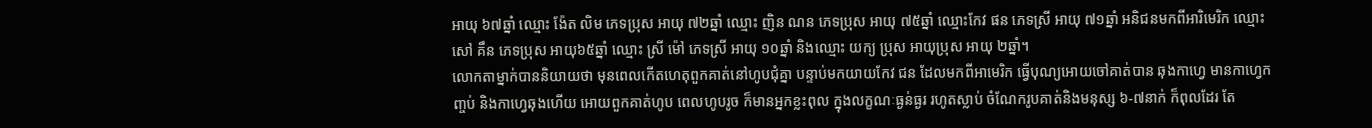អាយុ ៦៧ឆ្នាំ ឈ្មោះ ង៉ែត លិម ភេទប្រុស អាយុ ៧២ឆ្នាំ ឈ្មោះ ញិន ណន ភេទប្រុស អាយុ ៧៥ឆ្នាំ ឈ្មោះកែវ ផន ភេទស្រី អាយុ ៧១ឆ្នាំ អនិជនមកពីអារិមេរិក ឈ្មោះ សៅ គឹន ភេទប្រុស អាយុ៦៥ឆ្នាំ ឈ្មោះ ស្រី ម៉ៅ ភេទស្រី អាយុ ១០ឆ្នាំ និងឈ្មោះ យក្យ ប្រុស អាយុប្រុស អាយុ ២ឆ្នាំ។
លោកតាម្នាក់បាននិយាយថា មុនពេលកើតហេតុពួកគាត់នៅហូបជុំគ្នា បន្ទាប់មកយាយកែវ ជន ដែលមកពីអាមេរិក ធ្វើបុណ្យអោយចៅគាត់បាន ឆុងកាហ្វេ មានកាហ្វេកញ្ចប់ និងកាហ្វេឆុងហើយ អោយពួកគាត់ហូប ពេលហូបរូច ក៏មានអ្នកខ្លះពុល ក្នុងលក្ខណៈធ្ងន់ធ្ងរ រហូតស្លាប់ ចំណែករូបគាត់និងមនុស្ស ៦-៧នាក់ ក៏ពុលដែរ តែ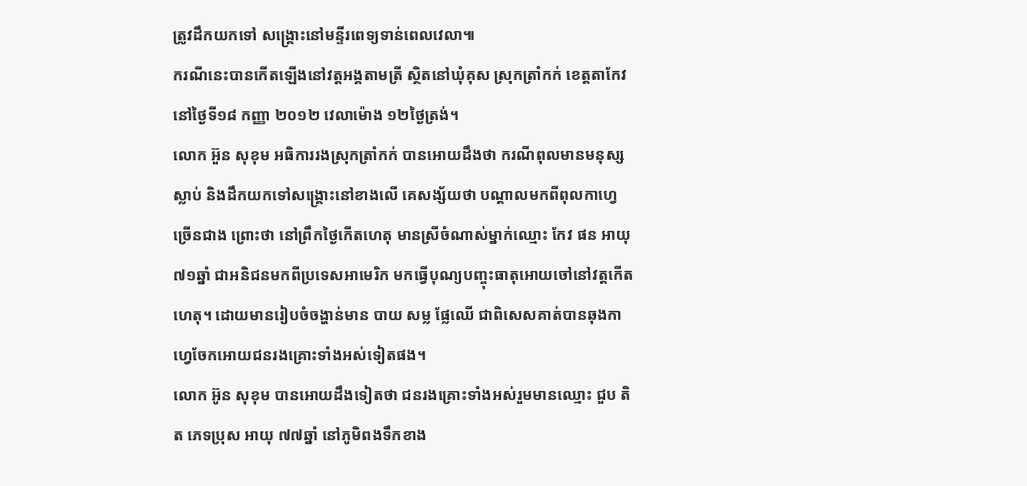ត្រូវដឹកយកទៅ សង្គ្រោះនៅមន្ទីរពេទ្យទាន់ពេលវេលា៕
ករណីនេះបានកើតឡើងនៅវត្តអង្គតាមត្រី ស្ថិតនៅឃុំគុស ស្រុកត្រាំកក់ ខេត្តតាកែវ នៅថ្ងៃទី១៨ កញ្ញា ២០១២ វេលាម៉ោង ១២ថ្ងៃត្រង់។
លោក អ៊ួន សុខុម អធិការរងស្រុកត្រាំកក់ បានអោយដឹងថា ករណីពុលមានមនុស្សស្លាប់ និងដឹកយកទៅសង្គ្រោះនៅខាងលើ គេសង្ស័យថា បណ្តាលមកពីពុលកាហ្វេច្រើនជាង ព្រោះថា នៅព្រឹកថ្ងៃកើតហេតុ មានស្រីចំណាស់ម្នាក់ឈ្មោះ កែវ ផន អាយុ ៧១ឆ្នាំ ជាអនិជនមកពីប្រទេសអាមេរិក មកធ្វើបុណ្យបញ្ចុះធាតុអោយចៅនៅវត្តកើតហេតុ។ ដោយមានរៀបចំចង្ហាន់មាន បាយ សម្ល ផ្លែឈើ ជាពិសេសគាត់បានឆុងកាហ្វេចែកអោយជនរងគ្រោះទាំងអស់ទៀតផង។
លោក អ៊ូន សុខុម បានអោយដឹងទៀតថា ជនរងគ្រោះទាំងអស់រួមមានឈ្មោះ ជួប តិត ភេទប្រុស អាយុ ៧៧ឆ្នាំ នៅភូមិពងទឹកខាង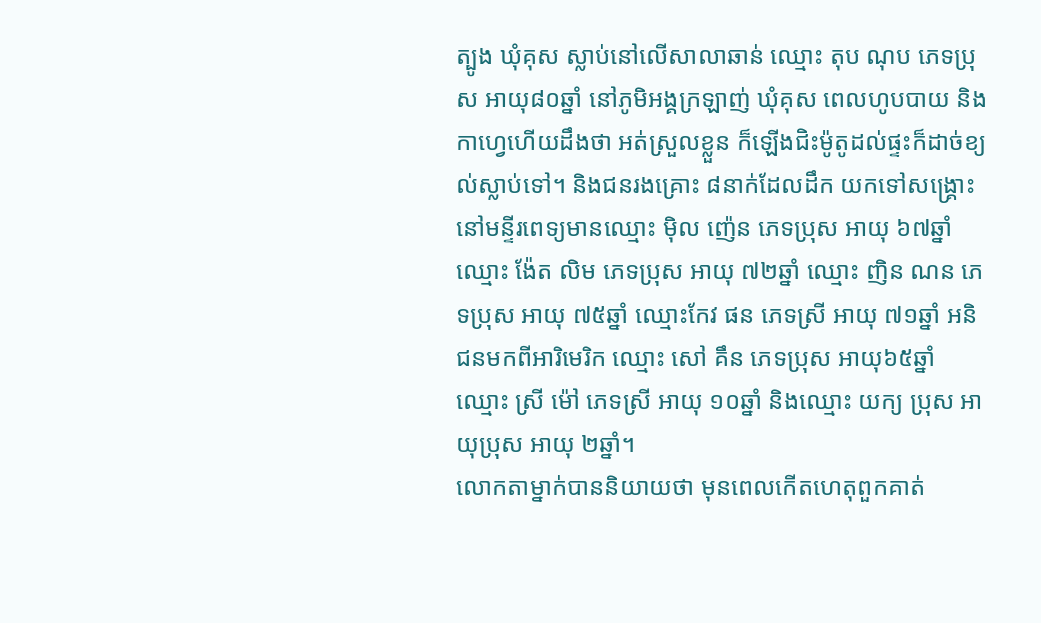ត្បូង ឃុំគុស ស្លាប់នៅលើសាលាឆាន់ ឈ្មោះ តុប ណុប ភេទប្រុស អាយុ៨០ឆ្នាំ នៅភូមិអង្គក្រឡាញ់ ឃុំគុស ពេលហូបបាយ និងកាហ្វេហើយដឹងថា អត់ស្រួលខ្លួន ក៏ឡើងជិះម៉ូតូដល់ផ្ទះក៏ដាច់ខ្យល់ស្លាប់ទៅ។ និងជនរងគ្រោះ ៨នាក់ដែលដឹក យកទៅសង្គ្រោះនៅមន្ទីរពេទ្យមានឈ្មោះ ម៉ិល ញ៉េន ភេទប្រុស អាយុ ៦៧ឆ្នាំ ឈ្មោះ ង៉ែត លិម ភេទប្រុស អាយុ ៧២ឆ្នាំ ឈ្មោះ ញិន ណន ភេទប្រុស អាយុ ៧៥ឆ្នាំ ឈ្មោះកែវ ផន ភេទស្រី អាយុ ៧១ឆ្នាំ អនិជនមកពីអារិមេរិក ឈ្មោះ សៅ គឹន ភេទប្រុស អាយុ៦៥ឆ្នាំ ឈ្មោះ ស្រី ម៉ៅ ភេទស្រី អាយុ ១០ឆ្នាំ និងឈ្មោះ យក្យ ប្រុស អាយុប្រុស អាយុ ២ឆ្នាំ។
លោកតាម្នាក់បាននិយាយថា មុនពេលកើតហេតុពួកគាត់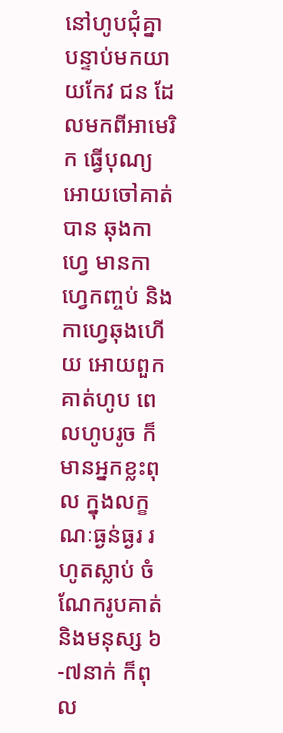នៅហូបជុំគ្នា បន្ទាប់មកយាយកែវ ជន ដែលមកពីអាមេរិក ធ្វើបុណ្យអោយចៅគាត់បាន ឆុងកាហ្វេ មានកាហ្វេកញ្ចប់ និងកាហ្វេឆុងហើយ អោយពួកគាត់ហូប ពេលហូបរូច ក៏មានអ្នកខ្លះពុល ក្នុងលក្ខណៈធ្ងន់ធ្ងរ រហូតស្លាប់ ចំណែករូបគាត់និងមនុស្ស ៦-៧នាក់ ក៏ពុល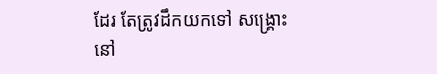ដែរ តែត្រូវដឹកយកទៅ សង្គ្រោះនៅ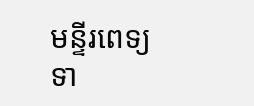មន្ទីរពេទ្យទា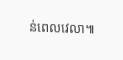ន់ពេលវេលា៕